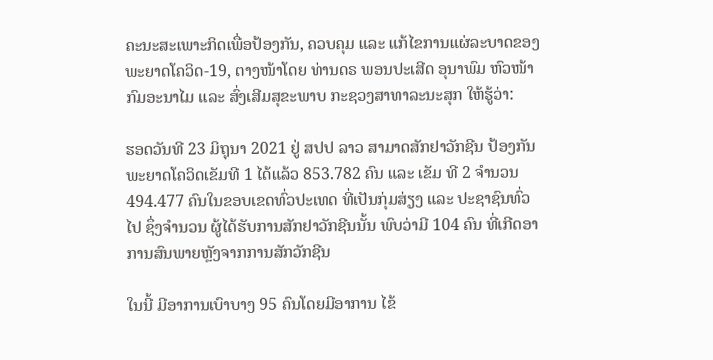ຄະນະສະເພາະກິດເພື່ອປ້ອງກັນ, ຄວບຄຸມ ແລະ ແກ້ໄຂການແຜ່ລະບາດຂອງພະຍາດໂຄວິດ-19, ຕາງໜ້າໂດຍ ທ່ານດຣ ພອນປະເສີດ ອຸນາພົມ ຫົວໜ້າກົມອະນາໄມ ແລະ ສົ່ງເສີມສຸຂະພາບ ກະຊວງສາທາລະນະສຸກ ໃຫ້ຮູ້ວ່າ:

ຮອດວັນທີ 23 ມິຖຸນາ 2021 ຢູ່ ສປປ ລາວ ສາມາດສັກຢາວັກຊີນ ປ້ອງກັນພະຍາດໂຄວິດເຂັມທີ 1 ໄດ້ແລ້ວ 853.782 ຄົນ ແລະ ເຂັມ ທີ 2 ຈໍານວນ 494.477 ຄົນໃນຂອບເຂດທົ່ວປະເທດ ທີ່ເປັນກຸ່ມສ່ຽງ ແລະ ປະຊາຊົນທົ່ວໄປ ຊຶ່ງຈໍານວນ ຜູ້ໄດ້ຮັບການສັກຢາວັກຊີນນັ້ນ ພົບວ່າມີ 104 ຄົນ ທີ່ເກີດອາການສົນພາຍຫຼັງຈາກການສັກວັກຊີນ

ໃນນີ້ ມີອາການເບົາບາງ 95 ຄົນໂດຍມີອາການ ໄຂ້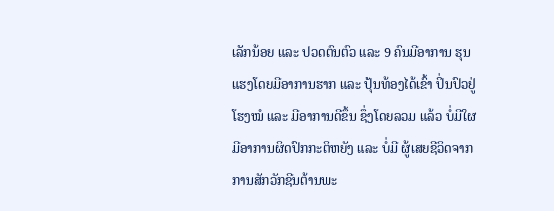ເລັກນ້ອຍ ແລະ ປວດຕົນຕົວ ແລະ 9 ຄົນມີອາການ ຮຸນແຮງໂດຍມີອາການຮາກ ແລະ ປຸ້ນທ້ອງໄດ້ເຂົ້າ ປິ່ນປົວຢູ່ໂຮງໝໍ ແລະ ມີອາການດີຂຶ້ນ ຊຶ່ງໂດຍລວມ ແລ້ວ ບໍ່ມີໃຜມີອາການຜິດປົກກະຕິຫຍັງ ແລະ ບໍ່ມີ ຜູ້ເສຍຊີວິດຈາກການສັກວັກຊີນຕ້ານພະ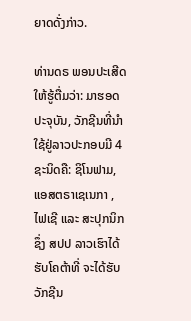ຍາດດັ່ງກ່າວ.

ທ່ານດຣ ພອນປະເສີດ ໃຫ້ຮູ້ຕື່ມວ່າ: ມາຮອດປະຈຸບັນ, ວັກຊີນທີ່ນໍາໃຊ້ຢູ່ລາວປະກອບມີ 4 ຊະນິດຄື: ຊິໂນຟາມ, ແອສຕຣາເຊເນກາ , ໄຟເຊີ ແລະ ສະປຸກນິກ ຊຶ່ງ ສປປ ລາວເຮົາໄດ້ຮັບໂຄຕ້າທີ່ ຈະໄດ້ຮັບວັກຊີນ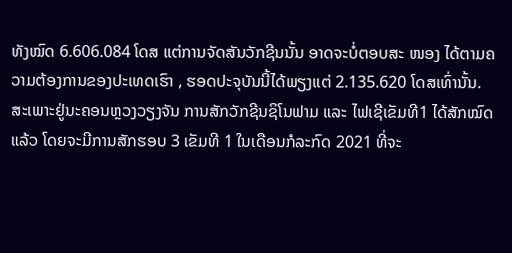ທັງໝົດ 6.606.084 ໂດສ ແຕ່ການຈັດສັນວັກຊີນນັ້ນ ອາດຈະບໍ່ຕອບສະ ໜອງ ໄດ້ຕາມຄວາມຕ້ອງການຂອງປະເທດເຮົາ , ຮອດປະຈຸບັນນີ້ໄດ້ພຽງແຕ່ 2.135.620 ໂດສເທົ່ານັ້ນ.
ສະເພາະຢູ່ນະຄອນຫຼວງວຽງຈັນ ການສັກວັກຊີນຊິໂນຟາມ ແລະ ໄຟເຊີເຂັມທີ1 ໄດ້ສັກໝົດແລ້ວ ໂດຍຈະມີການສັກຮອບ 3 ເຂັມທີ 1 ໃນເດືອນກໍລະກົດ 2021 ທີ່ຈະ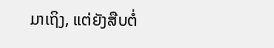ມາເຖິງ, ແຕ່ຍັງສືບຕໍ່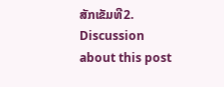ສັກເຂັມທີ2.
Discussion about this post